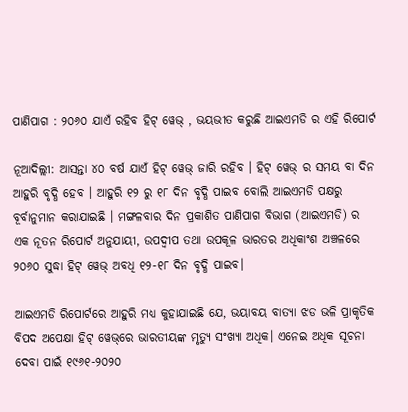ପାଣିପାଗ : ୨୦୬୦ ଯାଏଁ ରହିବ ହିଟ୍ ୱେଭ୍ , ଭୟଭୀତ କରୁଛି ଆଇଏମଡି ର ଏହି ରିପୋର୍ଟ

ନୂଆଦିଲ୍ଲୀ: ଆସନ୍ତା ୪୦ ବର୍ଷ ଯାଏଁ ହିଟ୍ ୱେଭ୍ ଜାରି ରହିବ । ହିଟ୍ ୱେଭ୍ ର ସମୟ ବା ଦିନ ଆହୁରି ବୃଦ୍ଧି ହେବ । ଆହୁରି ୧୨ ରୁ ୧୮ ଦିନ ବୃଦ୍ଧି ପାଇବ ବୋଲି ଆଇଏମଡି ପକ୍ଷରୁ ବୂର୍ବାନୁମାନ କରାଯାଇଛି । ମଙ୍ଗଳବାର ଦିନ ପ୍ରକାଶିତ ପାଣିପାଗ ବିଭାଗ (ଆଇଏମଡି) ର ଏକ ନୂତନ ରିପୋର୍ଟ ଅନୁଯାୟୀ, ଉପଦ୍ୱୀପ ତଥା ଉପକୂଳ ଭାରତର ଅଧିକାଂଶ ଅଞ୍ଚଳରେ ୨୦୬୦ ସୁଦ୍ଧା ହିଟ୍ ୱେଭ୍ ଅବଧି ୧୨-୧୮ ଦିନ ବୃଦ୍ଧି ପାଇବ।

ଆଇଏମଡି ରିପୋର୍ଟରେ ଆହୁରି ମଧ୍ୟ କୁହାଯାଇଛି ଯେ, ଭୟାବୟ ବାତ୍ୟା ଝଡ ଭଳି ପ୍ରାକୃତିକ ବିପଦ ଅପେକ୍ଷା ହିଟ୍ ୱେଭ୍‌ରେ ଭାରତୀୟଙ୍କ ମୃତ୍ୟୁ ସଂଖ୍ୟା ଅଧିକ। ଏନେଇ ଅଧିକ ସୂଚନା ଦେବା ପାଇଁ ୧୯୬୧-୨୦୨୦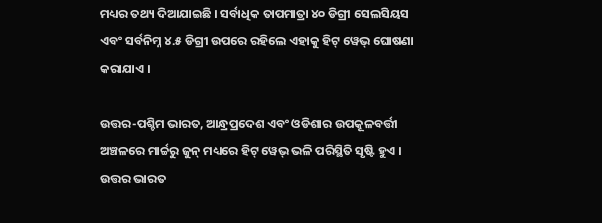ମଧ୍ୟର ତଥ୍ୟ ଦିଆଯାଇଛି । ସର୍ବାଧିକ ତାପମାତ୍ରା ୪୦ ଡିଗ୍ରୀ ସେଲସିୟସ ଏବଂ ସର୍ବନିମ୍ନ ୪.୫ ଡିଗ୍ରୀ ଉପରେ ରହିଲେ ଏହାକୁ ହିଟ୍ ୱେଭ୍ ଘୋଷଣା କରାଯାଏ ।

ଉତ୍ତର-ପଶ୍ଚିମ ଭାରତ, ଆନ୍ଧ୍ରପ୍ରଦେଶ ଏବଂ ଓଡିଶାର ଉପକୂଳବର୍ତ୍ତୀ ଅଞ୍ଚଳରେ ମାର୍ଚ୍ଚରୁ ଜୁନ୍ ମଧ୍ୟରେ ହିଟ୍ ୱେଭ୍ ଭଳି ପରିସ୍ଥିତି ସୃଷ୍ଟି ହୁଏ । ଉତ୍ତର ଭାରତ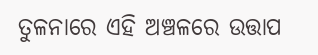ତୁଳନାରେ ଏହି ଅଞ୍ଚଳରେ ଉତ୍ତାପ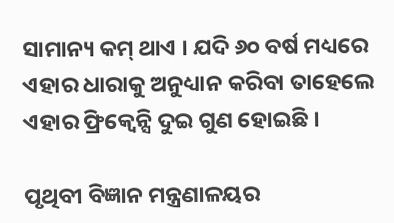ସାମାନ୍ୟ କମ୍ ଥାଏ । ଯଦି ୬୦ ବର୍ଷ ମଧ୍ୟରେ ଏହାର ଧାରାକୁ ଅନୁଧ୍ୟାନ କରିବା ତାହେଲେ ଏହାର ଫ୍ରିକ୍ୱେନ୍ସି ଦୁଇ ଗୁଣ ହୋଇଛି ।

ପୃଥିବୀ ବିଜ୍ଞାନ ମନ୍ତ୍ରଣାଳୟର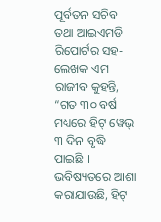ପୂର୍ବତନ ସଚିବ ତଥା ଆଇଏମଡି ରିପୋର୍ଟର ସହ-ଲେଖକ ଏମ ରାଜୀବ କୁହନ୍ତି, “ଗତ ୩୦ ବର୍ଷ ମଧ୍ୟରେ ହିଟ୍ ୱେଭ୍ ୩ ଦିନ ବୃଦ୍ଧି ପାଇଛି । ଭବିଷ୍ୟତରେ ଆଶା କରାଯାଉଛି, ହିଟ୍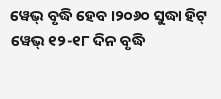ୱେଭ୍ ବୃଦ୍ଧି ହେବ ।୨୦୬୦ ସୁଦ୍ଧା ହିଟ୍ ୱେଭ୍ ୧୨-୧୮ ଦିନ ବୃଦ୍ଧି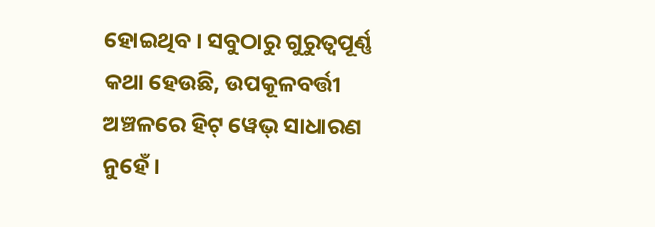ହୋଇଥିବ । ସବୁଠାରୁ ଗୁରୁତ୍ୱପୂର୍ଣ୍ଣ କଥା ହେଉଛି, ଉପକୂଳବର୍ତ୍ତୀ ଅଞ୍ଚଳରେ ହିଟ୍ ୱେଭ୍ ସାଧାରଣ ନୁହେଁ ।